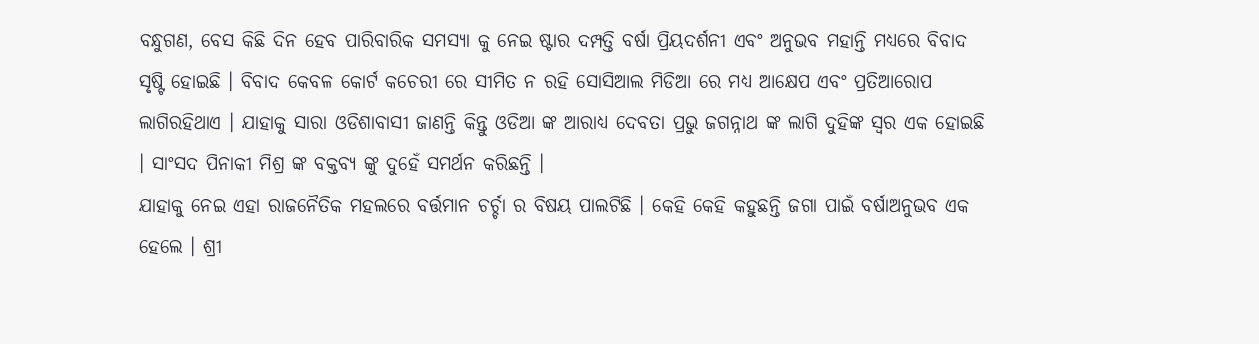ବନ୍ଧୁଗଣ, ବେସ କିଛି ଦିନ ହେବ ପାରିବାରିକ ସମସ୍ୟା କୁ ନେଇ ଷ୍ଟାର ଦମ୍ପତ୍ତି ବର୍ଷା ପ୍ରିୟଦର୍ଶନୀ ଏବଂ ଅନୁଭବ ମହାନ୍ତି ମଧ୍ୟରେ ବିବାଦ ସୃଷ୍ଟି ହୋଇଛି । ବିବାଦ କେବଳ କୋର୍ଟ କଚେରୀ ରେ ସୀମିତ ନ ରହି ସୋସିଆଲ ମିଡିଆ ରେ ମଧ୍ୟ ଆକ୍ଷେପ ଏବଂ ପ୍ରତିଆରୋପ ଲାଗିରହିଥାଏ । ଯାହାକୁ ସାରା ଓଡିଶାବାସୀ ଜାଣନ୍ତି କିନ୍ତୁ ଓଡିଆ ଙ୍କ ଆରାଧ୍ୟ ଦେବତା ପ୍ରଭୁ ଜଗନ୍ନାଥ ଙ୍କ ଲାଗି ଦୁହିଙ୍କ ସ୍ଵର ଏକ ହୋଇଛି । ସାଂସଦ ପିନାକୀ ମିଶ୍ର ଙ୍କ ବକ୍ତବ୍ୟ ଙ୍କୁ ଦୁହେଁ ସମର୍ଥନ କରିଛନ୍ତି ।
ଯାହାକୁ ନେଇ ଏହା ରାଜନୈତିକ ମହଲରେ ବର୍ତ୍ତମାନ ଚର୍ଚ୍ଚା ର ବିଷୟ ପାଲଟିଛି । କେହି କେହି କହୁଛନ୍ତି ଜଗା ପାଇଁ ବର୍ଷାଅନୁଭବ ଏକ ହେଲେ । ଶ୍ରୀ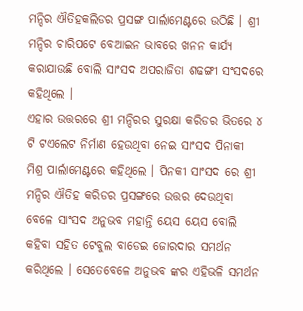ମନ୍ଦିର ଐତିହକଲିଡର ପ୍ରସଙ୍ଗ ପାର୍ଲାମେଣ୍ଟରେ ଉଠିଛି । ଶ୍ରୀ ମନ୍ଦିର ଚାରିପଟେ ବେଆଇନ ଭାବରେ ଖନନ କାର୍ଯ୍ୟ କରାଯାଉଛି ବୋଲି ସାଂସଦ ଅପରାଜିତା ଶଢଙ୍ଗୀ ସଂସଦରେ କହିଥିଲେ ।
ଏହାର ଉତ୍ତରରେ ଶ୍ରୀ ମନ୍ଦିରର ସୁରକ୍ଷା କରିଡର ଭିତରେ ୪ ଟି ଟଏଲେଟ ନିର୍ମାଣ ହେଉଥିବା ନେଇ ସାଂସଦ ପିନାକୀ ମିଶ୍ର ପାର୍ଲାମେଣ୍ଟରେ କହିଥିଲେ । ପିନକୀ ସାଂସଦ ରେ ଶ୍ରୀ ମନ୍ଦିର ଐତିହ କରିଡର ପ୍ରସଙ୍ଗରେ ଉତ୍ତର ଦେଉଥିବା ବେଳେ ସାଂସଦ ଅନୁଭବ ମହାନ୍ତି ୟେସ ୟେସ ବୋଲି କହିବା ସହିତ ଟେବୁଲ ବାଡେଇ ଜୋରଦାର ସମର୍ଥନ କରିଥିଲେ । ସେତେବେଳେ ଅନୁଭବ ଙ୍କର ଏହିଭଳି ସମର୍ଥନ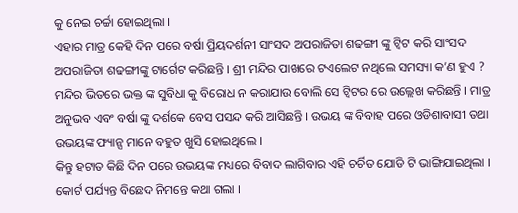କୁ ନେଇ ଚର୍ଚ୍ଚା ହୋଇଥିଲା ।
ଏହାର ମାତ୍ର କେହି ଦିନ ପରେ ବର୍ଷା ପ୍ରିୟଦର୍ଶନୀ ସାଂସଦ ଅପରାଜିତା ଶଢଙ୍ଗୀ ଙ୍କୁ ଟ୍ଵିଟ କରି ସାଂସଦ ଅପରାଜିତା ଶଢଙ୍ଗୀଙ୍କୁ ଟାର୍ଗେଟ କରିଛନ୍ତି । ଶ୍ରୀ ମନ୍ଦିର ପାଖରେ ଟଏଲେଟ ନଥିଲେ ସମସ୍ୟା କ’ଣ ହୁଏ ? ମନ୍ଦିର ଭିତରେ ଭକ୍ତ ଙ୍କ ସୁବିଧା କୁ ବିରୋଧ ନ କରାଯାଉ ବୋଲି ସେ ଟ୍ଵିଟର ରେ ଉଲ୍ଲେଖ କରିଛନ୍ତି । ମାତ୍ର ଅନୁଭବ ଏବଂ ବର୍ଷା ଙ୍କୁ ଦର୍ଶକେ ବେସ ପସନ୍ଦ କରି ଆସିଛନ୍ତି । ଉଭୟ ଙ୍କ ବିବାହ ପରେ ଓଡିଶାବାସୀ ତଥା ଉଭୟଙ୍କ ଫ୍ୟାନ୍ସ ମାନେ ବହୁତ ଖୁସି ହୋଇଥିଲେ ।
କିନ୍ତୁ ହଟାତ କିଛି ଦିନ ପରେ ଉଭୟଙ୍କ ମଧ୍ୟରେ ବିବାଦ ଲାଗିବାର ଏହି ଚର୍ଚିତ ଯୋଡି ଟି ଭାଙ୍ଗିଯାଇଥିଲା । କୋର୍ଟ ପର୍ଯ୍ୟନ୍ତ ବିଛେଦ ନିମନ୍ତେ କଥା ଗଲା ।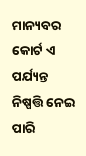ମାନ୍ୟବର କୋର୍ଟ ଏ ପର୍ଯ୍ୟନ୍ତ ନିଷ୍ପତ୍ତି ନେଇ ପାରି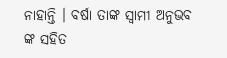ନାହାନ୍ତି । ବର୍ଷା ତାଙ୍କ ସ୍ଵାମୀ ଅନୁଭବ ଙ୍କ ସହିତ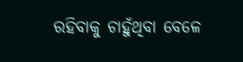ରହିବାକୁ ଚାହୁଁଥିବା ବେଳେ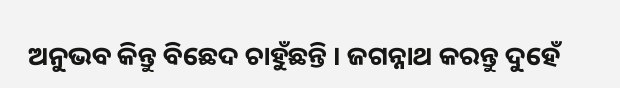ଅନୁଭବ କିନ୍ତୁ ବିଛେଦ ଚାହୁଁଛନ୍ତି । ଜଗନ୍ନାଥ କରନ୍ତୁ ଦୁହେଁ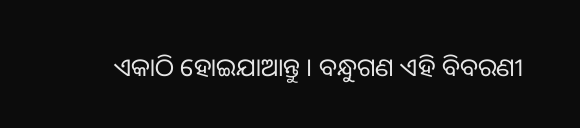ଏକାଠି ହୋଇଯାଆନ୍ତୁ । ବନ୍ଧୁଗଣ ଏହି ବିବରଣୀ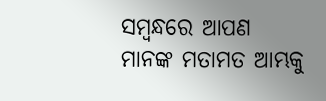ସମ୍ବନ୍ଧରେ ଆପଣ ମାନଙ୍କ ମତାମତ ଆମ୍ଭକୁ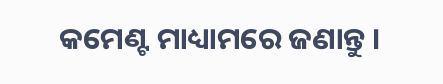କମେଣ୍ଟ ମାଧ୍ୟାମରେ ଜଣାନ୍ତୁ ।